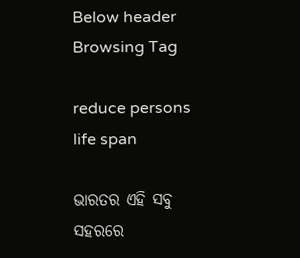Below header
Browsing Tag

reduce persons life span

ଭାରତର ଏହି ସବୁ ସହରରେ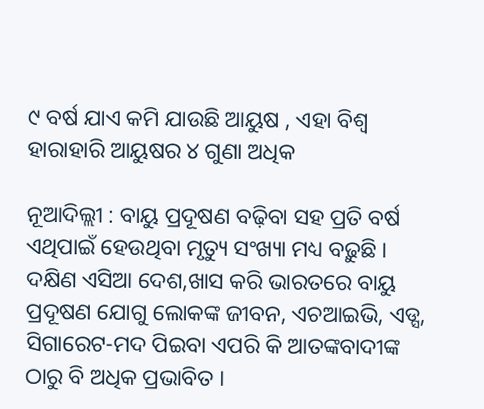୯ ବର୍ଷ ଯାଏ କମି ଯାଉଛି ଆୟୁଷ , ଏହା ବିଶ୍ୱ ହାରାହାରି ଆୟୁଷର ୪ ଗୁଣା ଅଧିକ

ନୂଆଦିଲ୍ଲୀ : ବାୟୁ ପ୍ରଦୂଷଣ ବଢ଼ିବା ସହ ପ୍ରତି ବର୍ଷ ଏଥିପାଇଁ ହେଉଥିବା ମୃତ୍ୟୁ ସଂଖ୍ୟା ମଧ୍ୟ ବଢ଼ୁଛି । ଦକ୍ଷିଣ ଏସିଆ ଦେଶ,ଖାସ କରି ଭାରତରେ ବାୟୁ ପ୍ରଦୂଷଣ ଯୋଗୁ ଲୋକଙ୍କ ଜୀବନ, ଏଚଆଇଭି, ଏଡ୍ସ, ସିଗାରେଟ-ମଦ ପିଇବା ଏପରି କି ଆତଙ୍କବାଦୀଙ୍କ ଠାରୁ ବି ଅଧିକ ପ୍ରଭାବିତ ।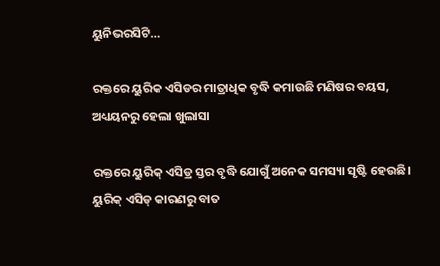ୟୁନିଭରସିଟି…

ରକ୍ତରେ ୟୁରିକ ଏସିଡର ମାତ୍ରାଧିକ ବୃଦ୍ଧି କମାଉଛି ମଣିଷର ବୟସ, ଅଧ୍ୟୟନରୁ ହେଲା ଖୁଲାସା

ରକ୍ତରେ ୟୁରିକ୍ ଏସିଡ୍ର ସ୍ତର ବୃଦ୍ଧି ଯୋଗୁଁ ଅନେକ ସମସ୍ୟା ସୃଷ୍ଟି ହେଉଛି। ୟୁରିକ୍ ଏସିଡ୍ କାରଣରୁ ବାତ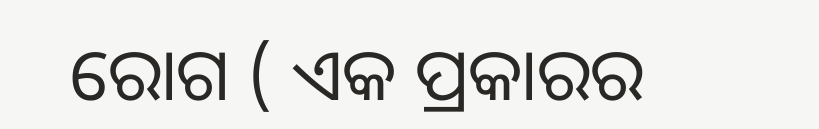ରୋଗ ( ଏକ ପ୍ରକାରର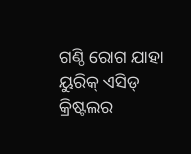ଗଣ୍ଠି ରୋଗ ଯାହା ୟୁରିକ୍ ଏସିଡ୍ କ୍ରିଷ୍ଟଲର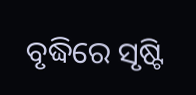ବୃଦ୍ଧିରେ ସୃଷ୍ଟି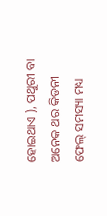ହୋଇଥାଏ ), ପଥୁରୀ ବା ଅନେକ ଥର କିଡନୀ ଫେଲ୍ ସମସ୍ୟା ମଧ୍ୟ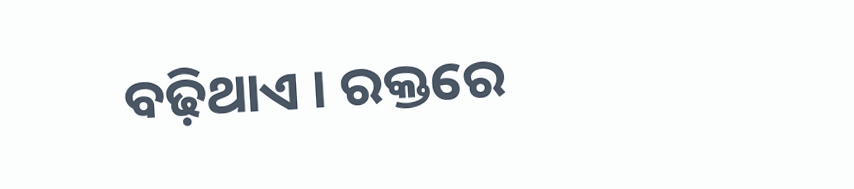ବଢ଼ିଥାଏ । ରକ୍ତରେ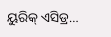ୟୁରିକ୍ ଏସିଡ୍ର…